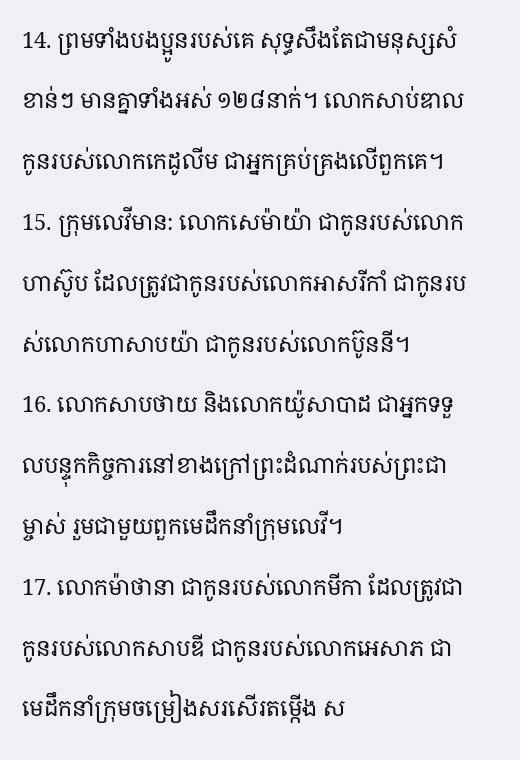14. ព្រមទាំងបងប្អូនរបស់គេ សុទ្ធសឹងតែជាមនុស្សសំខាន់ៗ មានគ្នាទាំងអស់ ១២៨នាក់។ លោកសាប់ឌាល កូនរបស់លោកកេដូលីម ជាអ្នកគ្រប់គ្រងលើពួកគេ។
15. ក្រុមលេវីមាន: លោកសេម៉ាយ៉ា ជាកូនរបស់លោកហាស៊ូប ដែលត្រូវជាកូនរបស់លោកអាសរីកាំ ជាកូនរបស់លោកហាសាបយ៉ា ជាកូនរបស់លោកប៊ូននី។
16. លោកសាបថាយ និងលោកយ៉ូសាបាដ ជាអ្នកទទួលបន្ទុកកិច្ចការនៅខាងក្រៅព្រះដំណាក់របស់ព្រះជាម្ចាស់ រួមជាមួយពួកមេដឹកនាំក្រុមលេវី។
17. លោកម៉ាថានា ជាកូនរបស់លោកមីកា ដែលត្រូវជាកូនរបស់លោកសាបឌី ជាកូនរបស់លោកអេសាភ ជាមេដឹកនាំក្រុមចម្រៀងសរសើរតម្កើង ស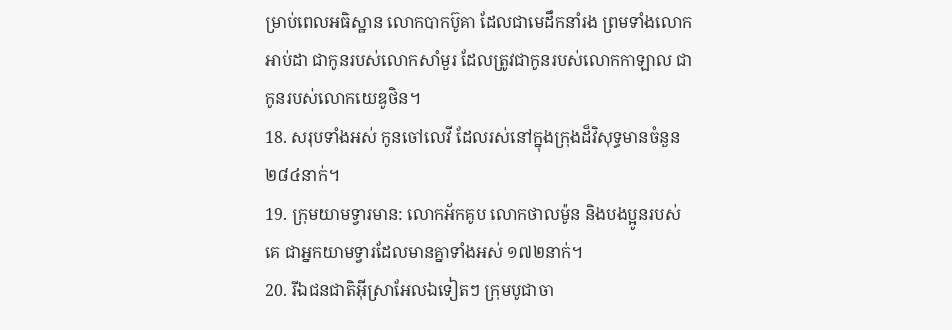ម្រាប់ពេលអធិស្ឋាន លោកបាកប៊ូគា ដែលជាមេដឹកនាំរង ព្រមទាំងលោកអាប់ដា ជាកូនរបស់លោកសាំមួរ ដែលត្រូវជាកូនរបស់លោកកាឡាល ជាកូនរបស់លោកយេឌូថិន។
18. សរុបទាំងអស់ កូនចៅលេវី ដែលរស់នៅក្នុងក្រុងដ៏វិសុទ្ធមានចំនួន ២៨៤នាក់។
19. ក្រុមយាមទ្វារមាន: លោកអ័កគូប លោកថាលម៉ូន និងបងប្អូនរបស់គេ ជាអ្នកយាមទ្វារដែលមានគ្នាទាំងអស់ ១៧២នាក់។
20. រីឯជនជាតិអ៊ីស្រាអែលឯទៀតៗ ក្រុមបូជាចា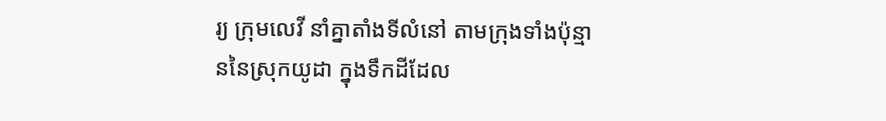រ្យ ក្រុមលេវី នាំគ្នាតាំងទីលំនៅ តាមក្រុងទាំងប៉ុន្មាននៃស្រុកយូដា ក្នុងទឹកដីដែល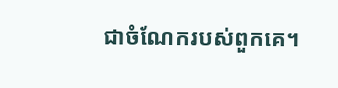ជាចំណែករបស់ពួកគេ។